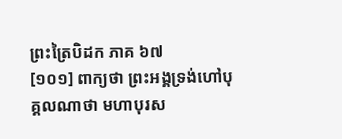ព្រះត្រៃបិដក ភាគ ៦៧
[១០១] ពាក្យថា ព្រះអង្គទ្រង់ហៅបុគ្គលណាថា មហាបុរស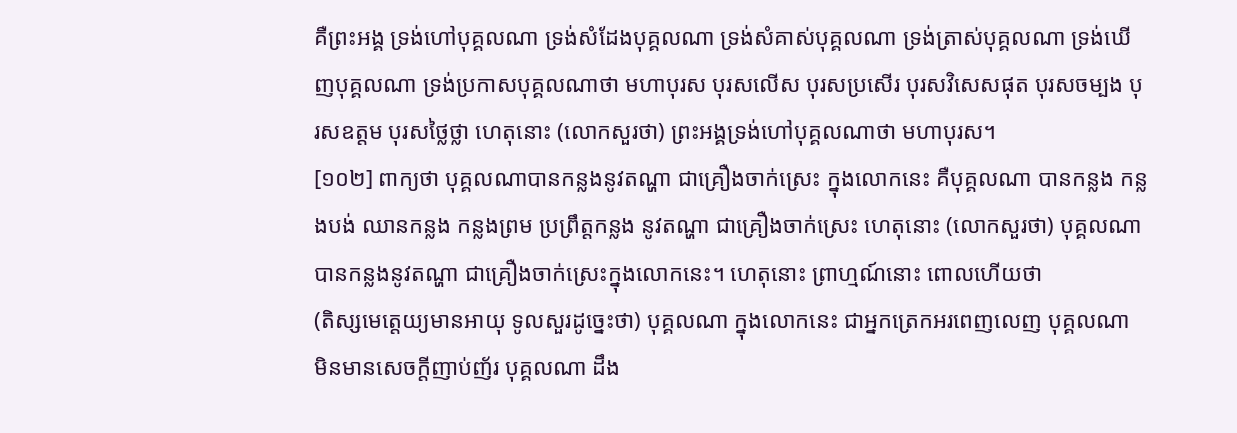គឺព្រះអង្គ ទ្រង់ហៅបុគ្គលណា ទ្រង់សំដែងបុគ្គលណា ទ្រង់សំគាស់បុគ្គលណា ទ្រង់ត្រាស់បុគ្គលណា ទ្រង់ឃើញបុគ្គលណា ទ្រង់ប្រកាសបុគ្គលណាថា មហាបុរស បុរសលើស បុរសប្រសើរ បុរសវិសេសផុត បុរសចម្បង បុរសឧត្តម បុរសថ្លៃថ្លា ហេតុនោះ (លោកសួរថា) ព្រះអង្គទ្រង់ហៅបុគ្គលណាថា មហាបុរស។
[១០២] ពាក្យថា បុគ្គលណាបានកន្លងនូវតណ្ហា ជាគ្រឿងចាក់ស្រេះ ក្នុងលោកនេះ គឺបុគ្គលណា បានកន្លង កន្លងបង់ ឈានកន្លង កន្លងព្រម ប្រព្រឹត្តកន្លង នូវតណ្ហា ជាគ្រឿងចាក់ស្រេះ ហេតុនោះ (លោកសួរថា) បុគ្គលណា បានកន្លងនូវតណ្ហា ជាគ្រឿងចាក់ស្រេះក្នុងលោកនេះ។ ហេតុនោះ ព្រាហ្មណ៍នោះ ពោលហើយថា
(តិស្សមេត្តេយ្យមានអាយុ ទូលសួរដូច្នេះថា) បុគ្គលណា ក្នុងលោកនេះ ជាអ្នកត្រេកអរពេញលេញ បុគ្គលណា មិនមានសេចក្តីញាប់ញ័រ បុគ្គលណា ដឹង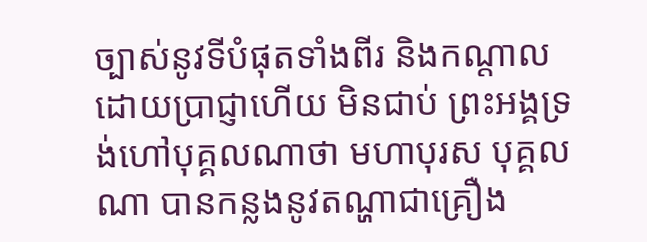ច្បាស់នូវទីបំផុតទាំងពីរ និងកណ្តាល ដោយប្រាជ្ញាហើយ មិនជាប់ ព្រះអង្គទ្រង់ហៅបុគ្គលណាថា មហាបុរស បុគ្គលណា បានកន្លងនូវតណ្ហាជាគ្រឿង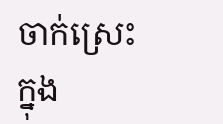ចាក់ស្រេះក្នុង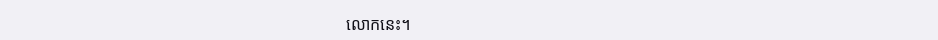លោកនេះ។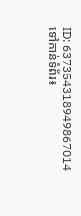ID: 637354318949867014
ទៅកាន់ទំព័រ៖